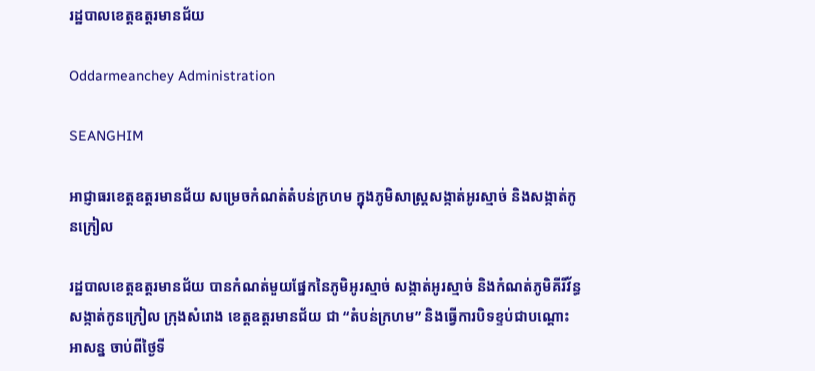រដ្ឋបាលខេត្តឧត្តរមានជ័យ

Oddarmeanchey Administration

SEANGHIM

អាជ្ញាធរខេត្តឧត្ដរមានជ័យ សម្រេចកំណត់តំបន់ក្រហម ក្នុងភូមិសាស្រ្តសង្កាត់អូរស្មាច់ និងសង្កាត់កូនក្រៀល

រដ្ឋបាលខេត្តឧត្ដរមានជ័យ បានកំណត់មួយផ្នែកនៃភូមិអូរស្មាច់ សង្កាត់អូរស្មាច់ និងកំណត់ភូមិគីរីវ័ន្ធ សង្កាត់កូនក្រៀល ក្រុងសំរោង ខេត្តឧត្តរមានជ័យ ជា “តំបន់ក្រហម” និងធ្វើការបិទខ្ទប់ជាបណ្តោះអាសន្ន ចាប់ពីថ្ងៃទី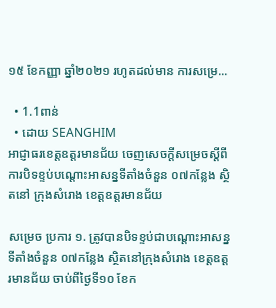១៥ ខែកញ្ញា ឆ្នាំ២០២១ រហូតដល់មាន ការសម្រេ...

  • 1.1ពាន់
  • ដោយ SEANGHIM
អាជ្ញាធរខេត្តឧត្ដរមានជ័យ ចេញសេចក្ដីសម្រេចស្ដីពីការបិទខ្ទប់បណ្ដោះអាសន្នទីតាំងចំនួន ០៧កន្លែង ស្ថិតនៅ ក្រុងសំរោង ខេត្តឧត្ដរមានជ័យ

សម្រេច ប្រការ ១. ត្រូវបានបិទខ្ទប់ជាបណ្តោះអាសន្នទីតាំងចំនួន ០៧កន្លែង ស្ថិតនៅក្រុងសំរោង ខេត្តឧត្តរមានជ័យ ចាប់ពីថ្ងៃទី១០ ខែក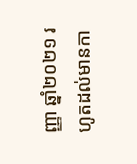ញ្ញា ឆ្នាំ២០២១ រហូតដល់មានកា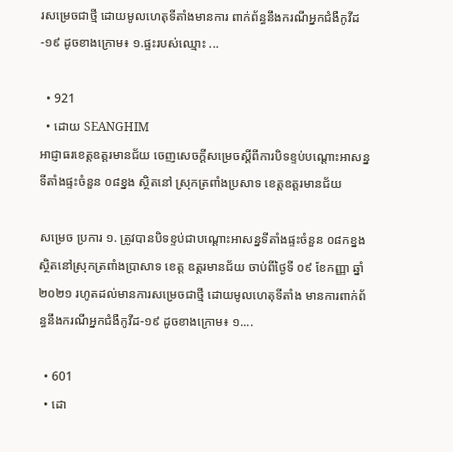រសម្រេចជាថ្មី ដោយមូលហេតុទីតាំងមានការ ពាក់ព័ន្ធនឹងករណីអ្នកជំងឺកូវីដ-១៩ ដូចខាងក្រោម៖ ១.ផ្ទះរបស់ឈ្មោះ ...

  • 921
  • ដោយ SEANGHIM
អាជ្ញាធរខេត្តឧត្ដរមានជ័យ ចេញសេចក្ដីសម្រេចស្ដីពីការបិទខ្ទប់បណ្ដោះអាសន្នទីតាំងផ្ទះចំនួន ០៨ខ្នង ស្ថិតនៅ ស្រុកត្រពាំងប្រសាទ ខេត្តឧត្ដរមានជ័យ

សម្រេច ប្រការ ១. ត្រូវបានបិទខ្ទប់ជាបណ្តោះអាសន្នទីតាំងផ្ទះចំនួន ០៨កខ្នង ស្ថិតនៅស្រុកត្រពាំងប្រាសាទ ខេត្ត ឧត្តរមានជ័យ ចាប់ពីថ្ងៃទី ០៩ ខែកញ្ញា ឆ្នាំ២០២១ រហូតដល់មានការសម្រេចជាថ្មី ដោយមូលហេតុទីតាំង មានការពាក់ព័ន្ធនឹងករណីអ្នកជំងឺកូវីដ-១៩ ដូចខាងក្រោម៖ ១....

  • 601
  • ដោ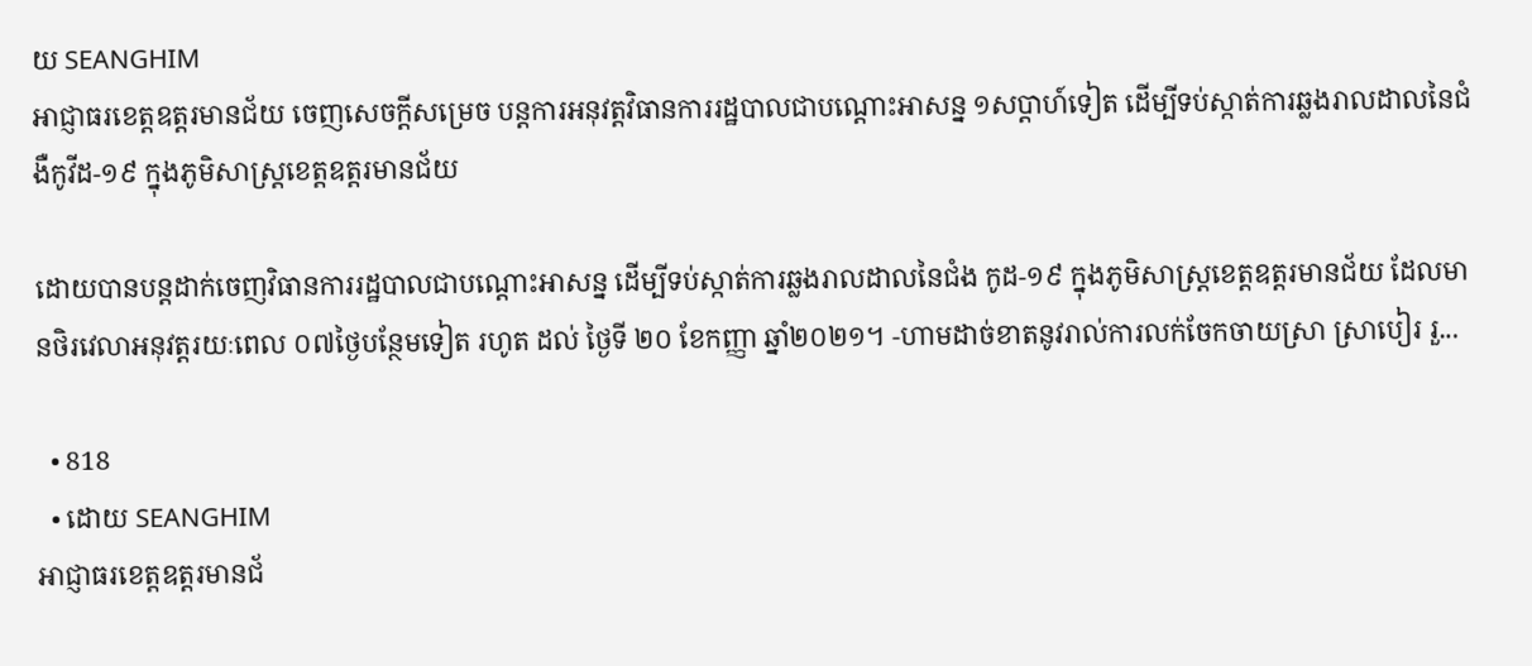យ SEANGHIM
អាជ្ញាធរខេត្តឧត្ដរមានជ័យ ចេញសេចក្តីសម្រេច បន្តការអនុវត្តវិធានការរដ្ឋបាលជាបណ្តោះអាសន្ន ១សប្ដាហ៍ទៀត ដើម្បីទប់ស្កាត់ការឆ្លងរាលដាលនៃជំងឺកូវីដ-១៩ ក្នុងភូមិសាស្ត្រខេត្តឧត្តរមានជ័យ

ដោយបានបន្តដាក់ចេញវិធានការរដ្ឋបាលជាបណ្តោះអាសន្ន ដើម្បីទប់ស្កាត់ការឆ្លងរាលដាលនៃជំង កូដ-១៩ ក្នុងភូមិសាស្ត្រខេត្តឧត្តរមានជ័យ ដែលមានថិរវេលាអនុវត្តរយៈពេល ០៧ថ្ងៃបន្ថែមទៀត រហូត ដល់ ថ្ងៃទី ២០ ខែកញ្ញា ឆ្នាំ២០២១។ -ហាមដាច់ខាតនូវរាល់ការលក់ចែកចាយស្រា ស្រាបៀរ រួ...

  • 818
  • ដោយ SEANGHIM
អាជ្ញាធរខេត្តឧត្ដរមានជ័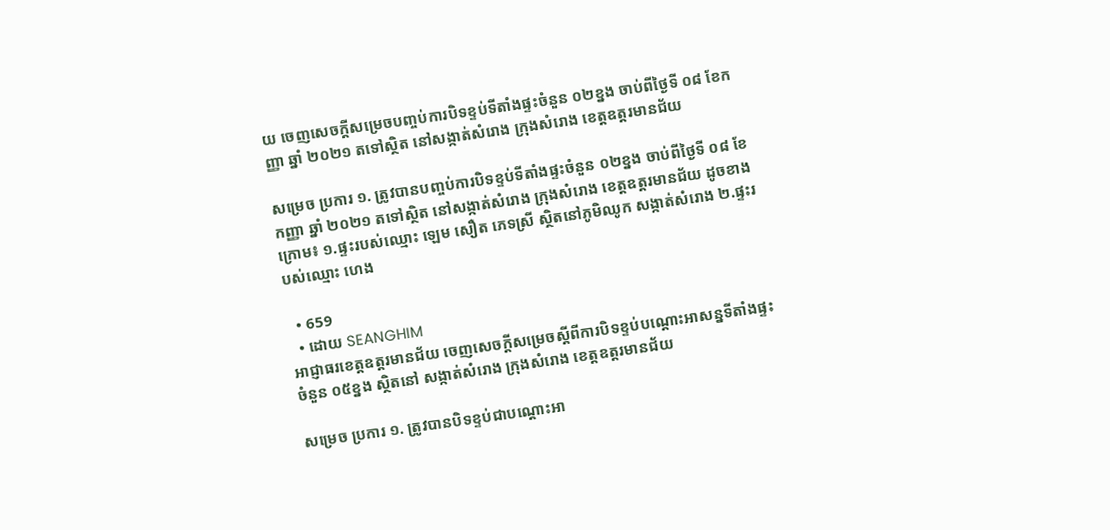យ ចេញសេចក្ដីសម្រេចបញ្ចប់ការបិទខ្ទប់ទីតាំងផ្ទះចំនួន ០២ខ្នង ចាប់ពីថ្ងៃទី ០៨ ខែកញ្ញា ឆ្នាំ ២០២១ តទៅស្ថិត នៅសង្កាត់សំរោង ក្រុងសំរោង ខេត្តឧត្តរមានជ័យ

សម្រេច ប្រការ ១. ត្រូវបានបញ្ចប់ការបិទខ្ទប់ទីតាំងផ្ទះចំនួន ០២ខ្នង ចាប់ពីថ្ងៃទី ០៨ ខែកញ្ញា ឆ្នាំ ២០២១ តទៅស្ថិត នៅសង្កាត់សំរោង ក្រុងសំរោង ខេត្តឧត្តរមានជ័យ ដូចខាងក្រោម៖ ១.ផ្ទះរបស់ឈ្មោះ ឡេម សឿត ភេទស្រី ស្ថិតនៅភូមិឈូក សង្កាត់សំរោង ២.ផ្ទះរបស់ឈ្មោះ ហេង

  • 659
  • ដោយ SEANGHIM
អាជ្ញាធរខេត្តឧត្ដរមានជ័យ ចេញសេចក្ដីសម្រេចស្ដីពីការបិទខ្ទប់បណ្ដោះអាសន្នទីតាំងផ្ទះចំនួន ០៥ខ្នង ស្ថិតនៅ សង្កាត់សំរោង ក្រុងសំរោង ខេត្តឧត្ដរមានជ័យ

សម្រេច ប្រការ ១. ត្រូវបានបិទខ្ទប់ជាបណ្តោះអា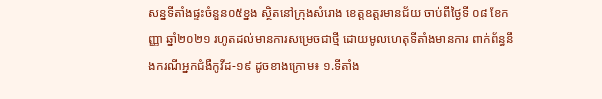សន្នទីតាំងផ្ទះចំនួន០៥ខ្នង ស្ថិតនៅក្រុងសំរោង ខេត្តឧត្តរមានជ័យ ចាប់ពីថ្ងៃទី ០៨ ខែកញ្ញា ឆ្នាំ២០២១ រហូតដល់មានការសម្រេចជាថ្មី ដោយមូលហេតុទីតាំងមានការ ពាក់ព័ន្ធនឹងករណីអ្នកជំងឺកូវីដ-១៩ ដូចខាងក្រោម៖ ១.ទីតាំង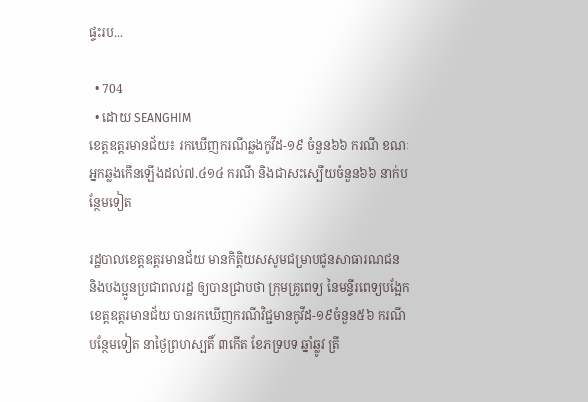ផ្ទះរប...

  • 704
  • ដោយ SEANGHIM
ខេត្តឧត្ដរមានជ័យ៖ រកឃើញករណីឆ្លងកូវីដ-១៩ ចំនួន៦៦ ករណី ខណៈ អ្នកឆ្លងកើនឡើងដល់៧.៤១៤ ករណី និងជាសះស្បើយចំនួន៦៦ នាក់បន្ថែមទៀត

រដ្ឋបាលខេត្តឧត្តរមានជ័យ មានកិត្តិយសសូមជម្រាបជូនសាធារណជន និងបងប្អូនប្រជាពលរដ្ឋ ឲ្យបានជ្រាបថា ក្រុមគ្រូពេទ្យ នៃមន្ទីរពេទ្យបង្អែកខេត្តឧត្ដរមានជ័យ បានរកឃើញករណីវិជ្ជមានកូវីដ-១៩ចំនួន៥៦ ករណី បន្ថែមទៀត នាថ្ងៃព្រហស្បតិ៍ ៣កើត ខែភទ្របទ ឆ្នាំឆ្លូវ ត្រី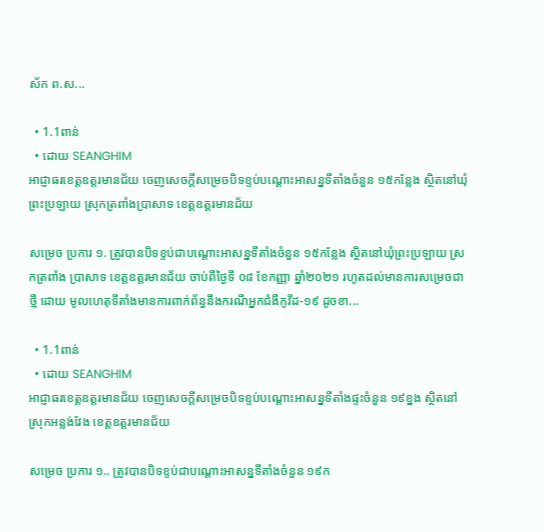ស័ក ព.ស...

  • 1.1ពាន់
  • ដោយ SEANGHIM
អាជ្ញាធរខេត្តឧត្ដរមានជ័យ ចេញសេចក្ដីសម្រេចបិទខ្ទប់បណ្ដោះអាសន្នទីតាំងចំនួន ១៥កន្លែង ស្ថិតនៅឃុំព្រះប្រឡាយ ស្រុកត្រពាំងប្រាសាទ ខេត្តឧត្ដរមានជ័យ

សម្រេច ប្រការ ១. ត្រូវបានបិទខ្ទប់ជាបណ្តោះអាសន្នទីតាំងចំនួន ១៥កន្លែង ស្ថិតនៅឃុំព្រះប្រឡាយ ស្រកត្រពាំង ប្រាសាទ ខេត្តឧត្តរមានជ័យ ចាប់ពីថ្ងៃទី ០៨ ខែកញ្ញា ឆ្នាំ២០២១ រហូតដល់មានការសម្រេចជាថ្មី ដោយ មូលហេតុទីតាំងមានការពាក់ព័ន្ធនឹងករណីអ្នកជំងឺកូវីដ-១៩ ដូចខា...

  • 1.1ពាន់
  • ដោយ SEANGHIM
អាជ្ញាធរខេត្តឧត្ដរមានជ័យ ចេញសេចក្ដីសម្រេចបិទខ្ទប់បណ្ដោះអាសន្នទីតាំងផ្ទះចំនួន ១៩ខ្នង ស្ថិតនៅស្រុកអន្លង់វែង ខេត្តឧត្ដរមានជ័យ

សម្រេច ប្រការ ១.. ត្រូវបានបិទខ្ទប់ជាបណ្តោះអាសន្នទីតាំងចំនួន ១៩ក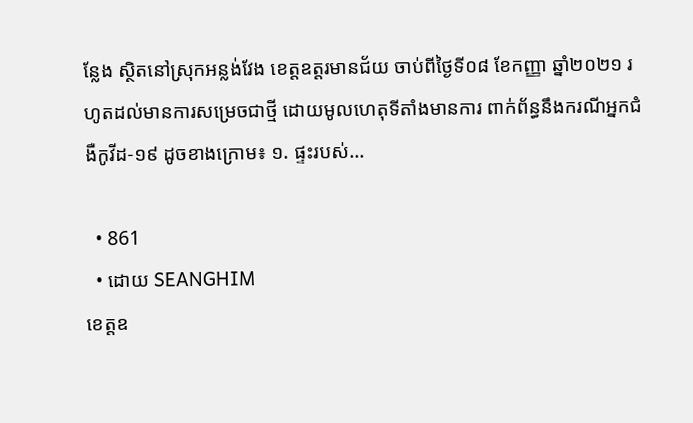ន្លែង ស្ថិតនៅស្រុកអន្លង់វែង ខេត្តឧត្តរមានជ័យ ចាប់ពីថ្ងៃទី០៨ ខែកញ្ញា ឆ្នាំ២០២១ រហូតដល់មានការសម្រេចជាថ្មី ដោយមូលហេតុទីតាំងមានការ ពាក់ព័ន្ធនឹងករណីអ្នកជំងឺកូវីដ-១៩ ដូចខាងក្រោម៖ ១. ផ្ទះរបស់...

  • 861
  • ដោយ SEANGHIM
ខេត្តឧ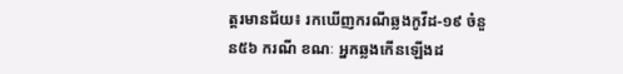ត្ដរមានជ័យ៖ រកឃើញករណីឆ្លងកូវីដ-១៩ ចំនួន៥៦ ករណី ខណៈ អ្នកឆ្លងកើនឡើងដ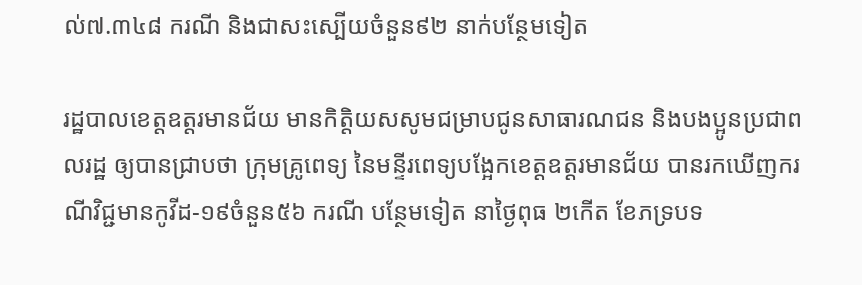ល់៧.៣៤៨ ករណី និងជាសះស្បើយចំនួន៩២ នាក់បន្ថែមទៀត

រដ្ឋបាលខេត្តឧត្តរមានជ័យ មានកិត្តិយសសូមជម្រាបជូនសាធារណជន និងបងប្អូនប្រជាពលរដ្ឋ ឲ្យបានជ្រាបថា ក្រុមគ្រូពេទ្យ នៃមន្ទីរពេទ្យបង្អែកខេត្តឧត្ដរមានជ័យ បានរកឃើញករណីវិជ្ជមានកូវីដ-១៩ចំនួន៥៦ ករណី បន្ថែមទៀត នាថ្ងៃពុធ ២កើត ខែភទ្របទ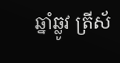ឆ្នាំឆ្លូវ ត្រីស័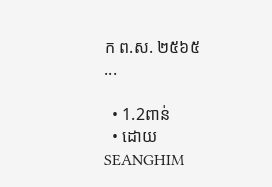ក ព.ស. ២៥៦៥ ...

  • 1.2ពាន់
  • ដោយ SEANGHIM